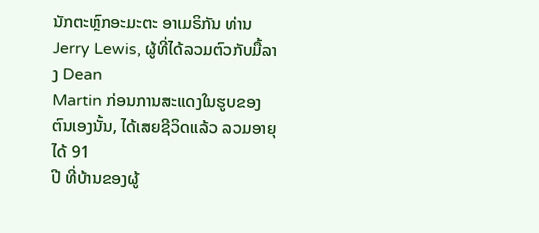ນັກຕະຫຼົກອະມະຕະ ອາເມຣິກັນ ທ່ານ Jerry Lewis, ຜູ້ທີ່ໄດ້ລວມຕົວກັບມື້ລາງ Dean
Martin ກ່ອນການສະແດງໃນຮູບຂອງຕົນເອງນັ້ນ, ໄດ້ເສຍຊີວິດແລ້ວ ລວມອາຍຸໄດ້ 91
ປີ ທີ່ບ້ານຂອງຜູ້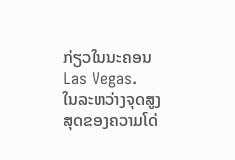ກ່ຽວໃນນະຄອນ Las Vegas.
ໃນລະຫວ່າງຈຸດສູງສຸດຂອງຄວາມໂດ່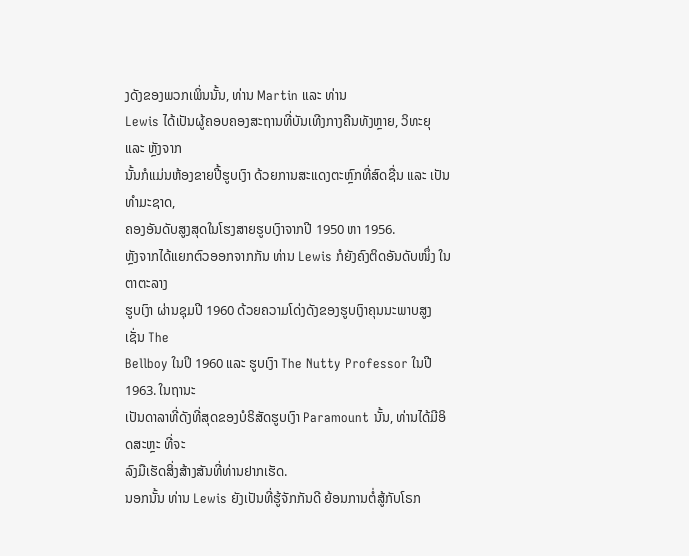ງດັງຂອງພວກເພິ່ນນັ້ນ, ທ່ານ Martin ແລະ ທ່ານ
Lewis ໄດ້ເປັນຜູ້ຄອບຄອງສະຖານທີ່ບັນເທີງກາງຄືນທັງຫຼາຍ, ວິທະຍຸ ແລະ ຫຼັງຈາກ
ນັ້ນກໍແມ່ນຫ້ອງຂາຍປີ້ຮູບເງົາ ດ້ວຍການສະແດງຕະຫຼົກທີ່ສົດຊື່ນ ແລະ ເປັນທຳມະຊາດ,
ຄອງອັນດັບສູງສຸດໃນໂຮງສາຍຮູບເງົາຈາກປີ 1950 ຫາ 1956.
ຫຼັງຈາກໄດ້ແຍກຕົວອອກຈາກກັນ ທ່ານ Lewis ກໍຍັງຄົງຕິດອັນດັບໜຶ່ງ ໃນຕາຕະລາງ
ຮູບເງົາ ຜ່ານຊຸມປີ 1960 ດ້ວຍຄວາມໂດ່ງດັງຂອງຮູບເງົາຄຸນນະພາບສູງເຊັ່ນ The
Bellboy ໃນປິ 1960 ແລະ ຮູບເງົາ The Nutty Professor ໃນປີ 1963. ໃນຖານະ
ເປັນດາລາທີ່ດັງທີ່ສຸດຂອງບໍຣິສັດຮູບເງົາ Paramount ນັ້ນ, ທ່ານໄດ້ມີອິດສະຫຼະ ທີ່ຈະ
ລົງມືເຮັດສິ່ງສ້າງສັນທີ່ທ່ານຢາກເຮັດ.
ນອກນັ້ນ ທ່ານ Lewis ຍັງເປັນທີ່ຮູ້ຈັກກັນດີ ຍ້ອນການຕໍ່ສູ້ກັບໂຣກ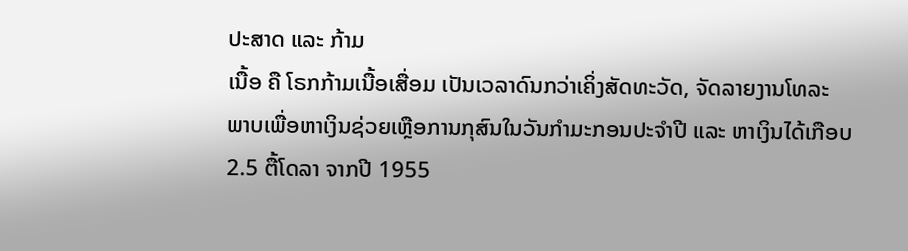ປະສາດ ແລະ ກ້າມ
ເນື້ອ ຄື ໂຣກກ້າມເນື້ອເສື່ອມ ເປັນເວລາດົນກວ່າເຄິ່ງສັດທະວັດ, ຈັດລາຍງານໂທລະ
ພາບເພື່ອຫາເງິນຊ່ວຍເຫຼືອການກຸສົນໃນວັນກຳມະກອນປະຈຳປີ ແລະ ຫາເງິນໄດ້ເກືອບ
2.5 ຕື້ໂດລາ ຈາກປີ 1955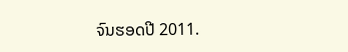ຈົນຮອດປີ 2011.